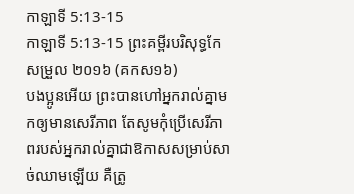កាឡាទី 5:13-15
កាឡាទី 5:13-15 ព្រះគម្ពីរបរិសុទ្ធកែសម្រួល ២០១៦ (គកស១៦)
បងប្អូនអើយ ព្រះបានហៅអ្នករាល់គ្នាមកឲ្យមានសេរីភាព តែសូមកុំប្រើសេរីភាពរបស់អ្នករាល់គ្នាជាឱកាសសម្រាប់សាច់ឈាមឡើយ គឺត្រូ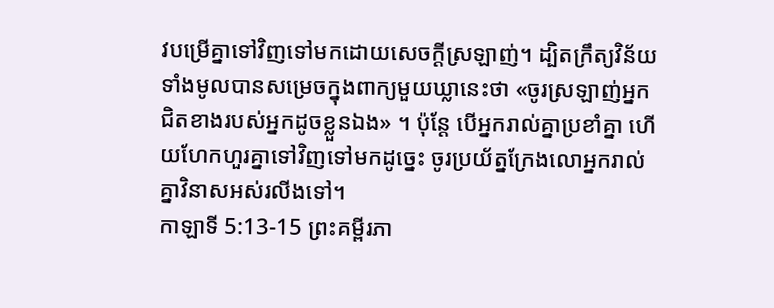វបម្រើគ្នាទៅវិញទៅមកដោយសេចក្ដីស្រឡាញ់។ ដ្បិតក្រឹត្យវិន័យទាំងមូលបានសម្រេចក្នុងពាក្យមួយឃ្លានេះថា «ចូរស្រឡាញ់អ្នកជិតខាងរបស់អ្នកដូចខ្លួនឯង» ។ ប៉ុន្ដែ បើអ្នករាល់គ្នាប្រខាំគ្នា ហើយហែកហួរគ្នាទៅវិញទៅមកដូច្នេះ ចូរប្រយ័ត្នក្រែងលោអ្នករាល់គ្នាវិនាសអស់រលីងទៅ។
កាឡាទី 5:13-15 ព្រះគម្ពីរភា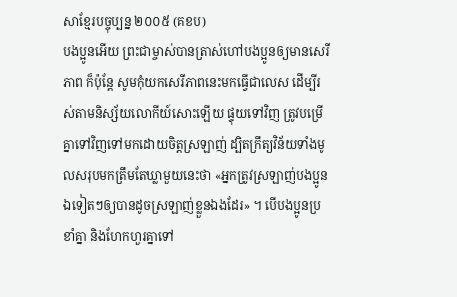សាខ្មែរបច្ចុប្បន្ន ២០០៥ (គខប)
បងប្អូនអើយ ព្រះជាម្ចាស់បានត្រាស់ហៅបងប្អូនឲ្យមានសេរីភាព ក៏ប៉ុន្តែ សូមកុំយកសេរីភាពនេះមកធ្វើជាលេស ដើម្បីរស់តាមនិស្ស័យលោកីយ៍សោះឡើយ ផ្ទុយទៅវិញ ត្រូវបម្រើគ្នាទៅវិញទៅមកដោយចិត្តស្រឡាញ់ ដ្បិតក្រឹត្យវិន័យទាំងមូលសរុបមកត្រឹមតែឃ្លាមួយនេះថា «អ្នកត្រូវស្រឡាញ់បងប្អូនឯទៀតៗឲ្យបានដូចស្រឡាញ់ខ្លួនឯងដែរ» ។ បើបងប្អូនប្រខាំគ្នា និងហែកហួរគ្នាទៅ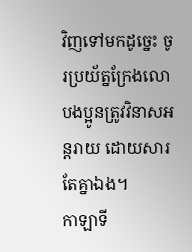វិញទៅមកដូច្នេះ ចូរប្រយ័ត្នក្រែងលោបងប្អូនត្រូវវិនាសអន្តរាយ ដោយសារតែគ្នាឯង។
កាឡាទី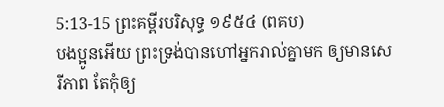5:13-15 ព្រះគម្ពីរបរិសុទ្ធ ១៩៥៤ (ពគប)
បងប្អូនអើយ ព្រះទ្រង់បានហៅអ្នករាល់គ្នាមក ឲ្យមានសេរីភាព តែកុំឲ្យ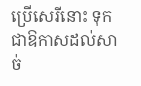ប្រើសេរីនោះ ទុកជាឱកាសដល់សាច់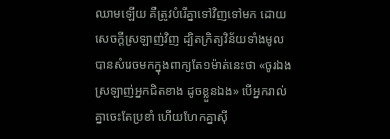ឈាមឡើយ គឺត្រូវបំរើគ្នាទៅវិញទៅមក ដោយសេចក្ដីស្រឡាញ់វិញ ដ្បិតក្រិត្យវិន័យទាំងមូល បានសំរេចមកក្នុងពាក្យតែ១ម៉ាត់នេះថា «ចូរឯងស្រឡាញ់អ្នកជិតខាង ដូចខ្លួនឯង» បើអ្នករាល់គ្នាចេះតែប្រខាំ ហើយហែកគ្នាស៊ី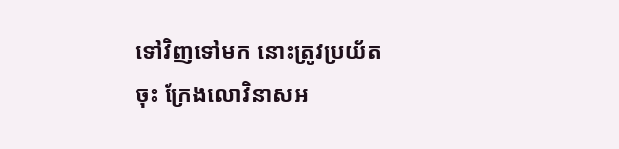ទៅវិញទៅមក នោះត្រូវប្រយ័តចុះ ក្រែងលោវិនាសអ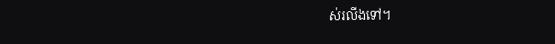ស់រលីងទៅ។